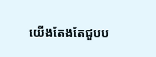យើងតែងតែជួបប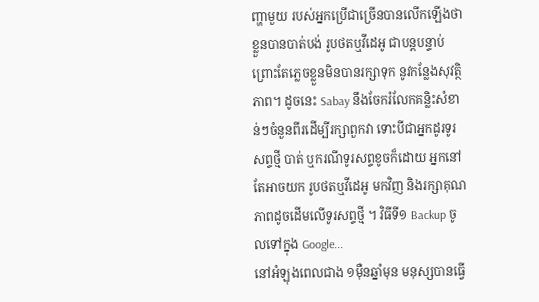ញ្ហាមួយ របស់អ្នកប្រើជាច្រើនបានលើកឡើងថា ខ្លួនបានបាត់បង់ រូបថតឬវីដេអូ ជាបន្ដបន្ទាប់ ព្រោះតែភ្លេចខ្លួនមិនបានរក្សាទុក នូវកន្លែងសុវត្ថិភាព។ ដូចនេះ Sabay នឹងចែករំលែកគន្លិះសំខាន់ៗចំនួនពីរដើម្បីរក្សាពួកវា ទោះបីជាអ្នកដូរទូរសព្ទថ្មី បាត់ ឬករណីទូរសព្ទខូចក៏ដោយ អ្នកនៅតែអាចយក រូបថតឬវីដេអូ មកវិញ និងរក្សាគុណភាពដូចដើមលើទូរសព្ទថ្មី ។ វិធីទី១ Backup ចូលទៅក្នុង Google...
នៅអំឡុងពេលជាង ១ម៉ឺនឆ្នាំមុន មនុស្សបានធ្វើ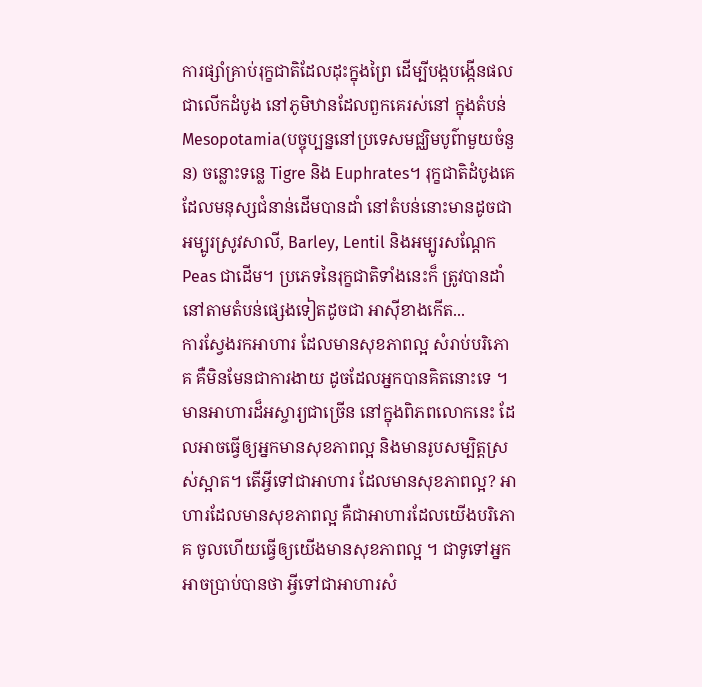ការផ្សាំគ្រាប់រុក្ខជាតិដែលដុះក្នុងព្រៃ ដើម្បីបង្កបង្កើនផលជាលើកដំបូង នៅភូមិឋានដែលពួកគេរស់នៅ ក្នុងតំបន់Mesopotamia(បច្ចុប្បន្ននៅប្រទេសមជ្ឈិមបូព៌ាមួយចំនួន) ចន្លោះទន្លេ Tigre និង Euphrates។ រុក្ខជាតិដំបូងគេ ដែលមនុស្សជំនាន់ដើមបានដាំ នៅតំបន់នោះមានដូចជា អម្បូរស្រូវសាលី, Barley, Lentil និងអម្បូរសណ្ដែក Peas ជាដើម។ ប្រភេទនៃរុក្ខជាតិទាំងនេះក៏ ត្រូវបានដាំនៅតាមតំបន់ផ្សេងទៀតដូចជា អាស៊ីខាងកើត...
ការស្វែងរកអាហារ ដែលមានសុខភាពល្អ សំរាប់បរិភោគ គឺមិនមែនជាការងាយ ដូចដែលអ្នកបានគិតនោះទេ ។ មានអាហារដ៏អស្ចារ្យជាច្រើន នៅក្នុងពិភពលោកនេះ ដែលអាចធ្វើឲ្យអ្នកមានសុខភាពល្អ និងមានរូបសម្បិត្តស្រស់ស្អាត។ តើអ្វីទៅជាអាហារ ដែលមានសុខភាពល្អ? អាហារដែលមានសុខភាពល្អ គឺជាអាហារដែលយើងបរិភោគ ចូលហើយធ្វើឲ្យយើងមានសុខភាពល្អ ។ ជាទូទៅអ្នកអាចប្រាប់បានថា អ្វីទៅជាអាហារសំ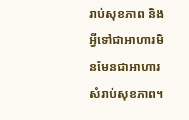រាប់សុខភាព និងអ្វីទៅជាអាហារមិនមែនជាអាហារសំរាប់សុខភាព។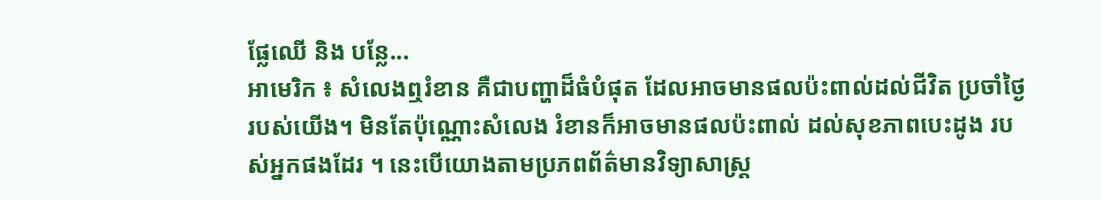ផ្លែឈើ និង បន្លែ...
អាមេរិក ៖ សំលេងឮរំខាន គឺជាបញ្ហាដ៏ធំបំផុត ដែលអាចមានផលប៉ះពាល់ដល់ជីវិត ប្រចាំថ្ងៃរបស់យើង។ មិនតែប៉ុណ្ណោះសំលេង រំខានក៏អាចមានផលប៉ះពាល់ ដល់សុខភាពបេះដូង របស់អ្នកផងដែរ ។ នេះបើយោងតាមប្រភពព័ត៌មានវិទ្យាសាស្រ្ត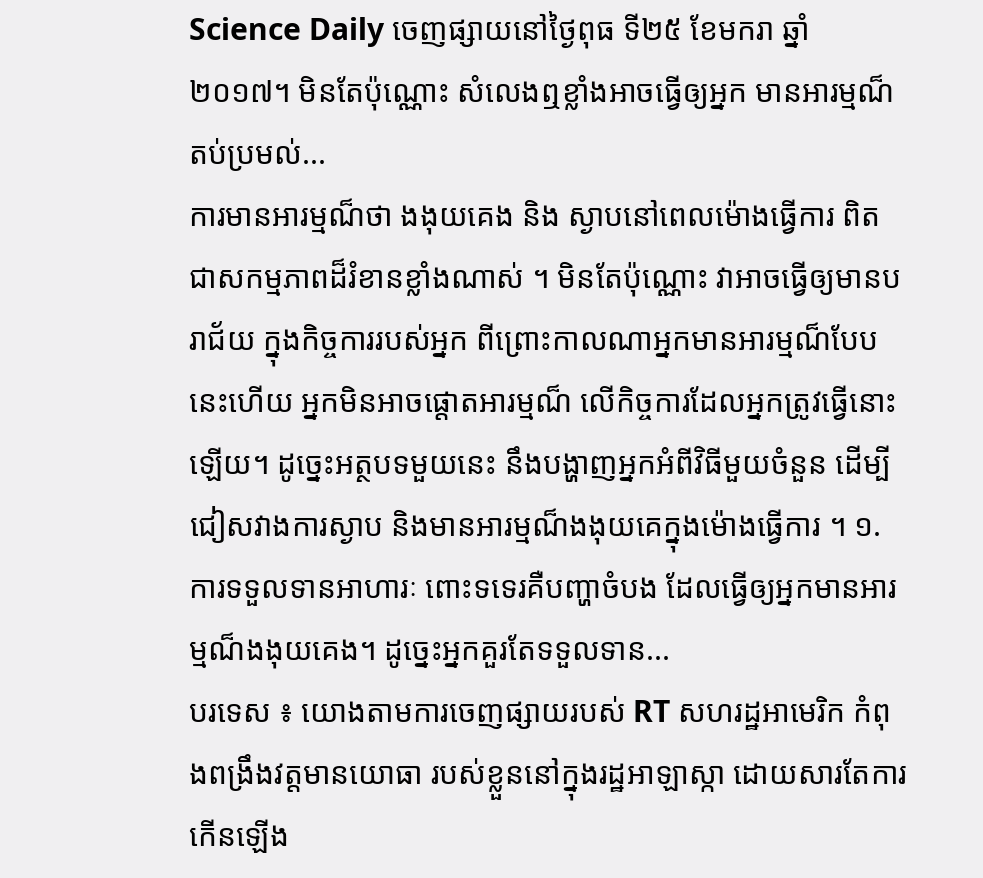Science Daily ចេញផ្សាយនៅថ្ងៃពុធ ទី២៥ ខែមករា ឆ្នាំ ២០១៧។ មិនតែប៉ុណ្ណោះ សំលេងឮខ្លាំងអាចធ្វើឲ្យអ្នក មានអារម្មណ៏តប់ប្រមល់...
ការមានអារម្មណ៏ថា ងងុយគេង និង ស្ងាបនៅពេលម៉ោងធ្វើការ ពិតជាសកម្មភាពដ៏រំខានខ្លាំងណាស់ ។ មិនតែប៉ុណ្ណោះ វាអាចធ្វើឲ្យមានបរាជ័យ ក្នុងកិច្ចការរបស់អ្នក ពីព្រោះកាលណាអ្នកមានអារម្មណ៏បែបនេះហើយ អ្នកមិនអាចផ្តោតអារម្មណ៏ លើកិច្ចការដែលអ្នកត្រូវធ្វើនោះឡើយ។ ដូច្នេះអត្ថបទមួយនេះ នឹងបង្ហាញអ្នកអំពីវិធីមួយចំនួន ដើម្បីជៀសវាងការស្ងាប និងមានអារម្មណ៏ងងុយគេក្នុងម៉ោងធ្វើការ ។ ១. ការទទួលទានអាហារៈ ពោះទទេរគឺបញ្ហាចំបង ដែលធ្វើឲ្យអ្នកមានអារម្មណ៏ងងុយគេង។ ដូច្នេះអ្នកគួរតែទទួលទាន...
បរទេស ៖ យោងតាមការចេញផ្សាយរបស់ RT សហរដ្ឋអាមេរិក កំពុងពង្រឹងវត្តមានយោធា របស់ខ្លួននៅក្នុងរដ្ឋអាឡាស្កា ដោយសារតែការកើនឡើង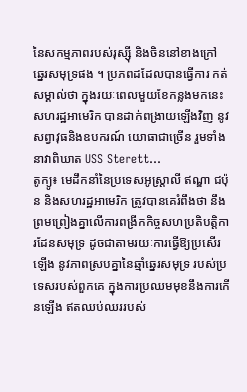នៃសកម្មភាពរបស់រុស្ស៊ី និងចិននៅខាងក្រៅ ឆ្នេរសមុទ្រផង ។ ប្រភពដដែលបានធ្វើការ កត់សម្គាល់ថា ក្នុងរយៈពេលមួយខែកន្លងមកនេះ សហរដ្ឋអាមេរិក បានដាក់ពង្រាយឡើងវិញ នូវសព្វាវុធនិងឧបករណ៍ យោធាជាច្រើន រួមទាំងនាវាពិឃាត USS Sterett...
តូក្យូ៖ មេដឹកនាំនៃប្រទេសអូស្ត្រាលី ឥណ្ឌា ជប៉ុន និងសហរដ្ឋអាមេរិក ត្រូវបានគេរំពឹងថា នឹងព្រមព្រៀងគ្នាលើការពង្រីកកិច្ចសហប្រតិបត្តិការដែនសមុទ្រ ដូចជាតាមរយៈការធ្វើឱ្យប្រសើរឡើង នូវភាពស្របគ្នានៃឆ្មាំឆ្នេរសមុទ្រ របស់ប្រទេសរបស់ពួកគេ ក្នុងការប្រឈមមុខនឹងការកើនឡើង ឥតឈប់ឈររបស់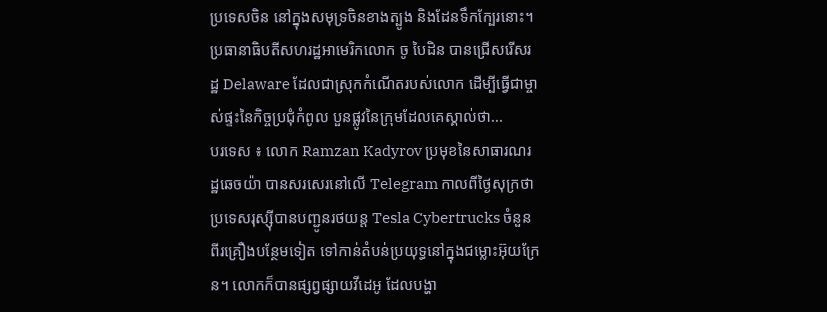ប្រទេសចិន នៅក្នុងសមុទ្រចិនខាងត្បូង និងដែនទឹកក្បែរនោះ។ ប្រធានាធិបតីសហរដ្ឋអាមេរិកលោក ចូ បៃដិន បានជ្រើសរើសរដ្ឋ Delaware ដែលជាស្រុកកំណើតរបស់លោក ដើម្បីធ្វើជាម្ចាស់ផ្ទះនៃកិច្ចប្រជុំកំពូល បួនផ្លូវនៃក្រុមដែលគេស្គាល់ថា...
បរទេស ៖ លោក Ramzan Kadyrov ប្រមុខនៃសាធារណរដ្ឋឆេចយ៉ា បានសរសេរនៅលើ Telegram កាលពីថ្ងៃសុក្រថា ប្រទេសរុស្ស៊ីបានបញ្ជូនរថយន្ត Tesla Cybertrucks ចំនួនពីរគ្រឿងបន្ថែមទៀត ទៅកាន់តំបន់ប្រយុទ្ធនៅក្នុងជម្លោះអ៊ុយក្រែន។ លោកក៏បានផ្សព្វផ្សាយវីដេអូ ដែលបង្ហា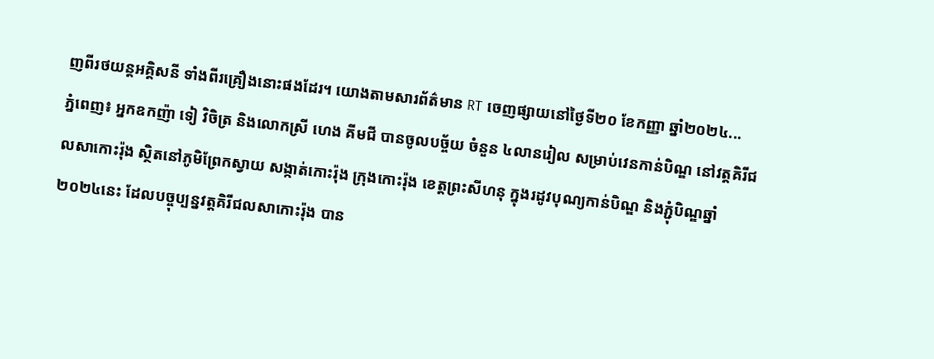ញពីរថយន្តអគ្គិសនី ទាំងពីរគ្រឿងនោះផងដែរ។ យោងតាមសារព័ត៌មាន RT ចេញផ្សាយនៅថ្ងៃទី២០ ខែកញ្ញា ឆ្នាំ២០២៤...
ភ្នំពេញ៖ អ្នកឧកញ៉ា ទៀ វិចិត្រ និងលោកស្រី ហេង គីមជី បានចូលបច្ច័យ ចំនួន ៤លានរៀល សម្រាប់វេនកាន់បិណ្ឌ នៅវត្តគិរីជលសាកោះរ៉ុង ស្ថិតនៅភូមិព្រែកស្វាយ សង្កាត់កោះរ៉ុង ក្រុងកោះរ៉ុង ខេត្តព្រះសីហនុ ក្នុងរដូវបុណ្យកាន់បិណ្ឌ និងភ្ជុំបិណ្ឌឆ្នាំ២០២៤នេះ ដែលបច្ចុប្បន្នវត្តគិរីជលសាកោះរ៉ុង បាន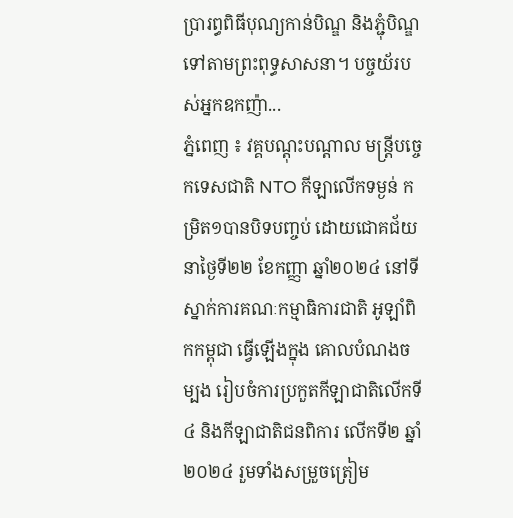ប្រារព្ធពិធីបុណ្យកាន់បិណ្ឌ និងភ្ជុំបិណ្ឌទៅតាមព្រះពុទ្ធសាសនា។ បច្ចយ័របស់អ្នកឧកញ៉ា...
ភ្នំពេញ ៖ វគ្គបណ្តុះបណ្តាល មន្ត្រីបច្ចេកទេសជាតិ NTO កីឡាលើកទម្ងន់ កម្រិត១បានបិទបញ្ចប់ ដោយជោគជ័យ នាថ្ងៃទី២២ ខែកញ្ញា ឆ្នាំ២០២៤ នៅទីស្នាក់ការគណៈកម្មាធិការជាតិ អូឡាំពិកកម្ពុជា ធ្វើឡើងក្នុង គោលបំណងចម្បង រៀបចំការប្រកួតកីឡាជាតិលើកទី៤ និងកីឡាជាតិជនពិការ លើកទី២ ឆ្នាំ២០២៤ រួមទាំងសម្រួចត្រៀម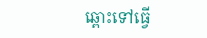ឆ្ពោះទៅធ្វើ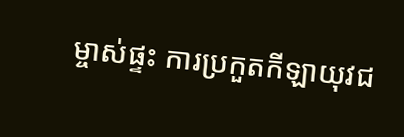ម្ចាស់ផ្ទះ ការប្រកួតកីឡាយុវជ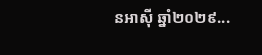នអាស៊ី ឆ្នាំ២០២៩...